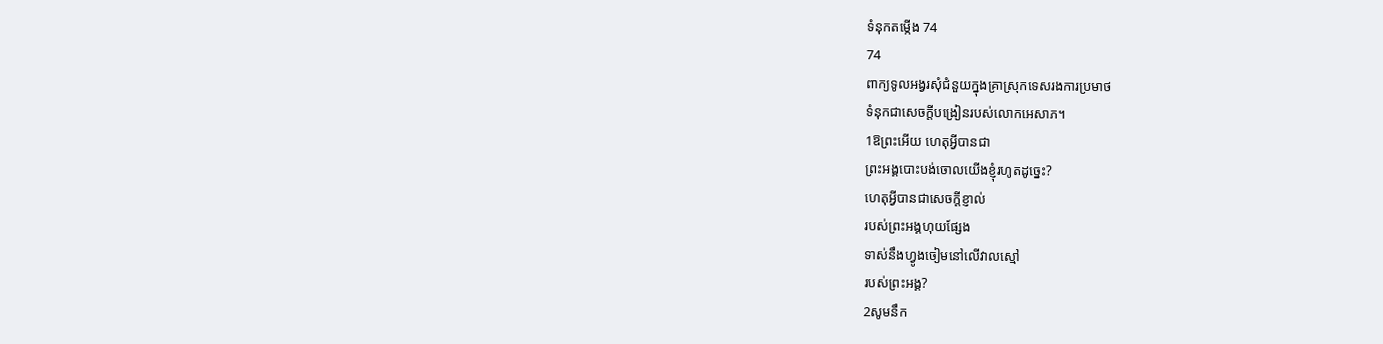ទំនុកតម្កើង 74
74
ពាក្យទូលអង្វរសុំជំនួយក្នុងគ្រាស្រុកទេសរងការប្រមាថ
ទំនុកជាសេចក្ដីបង្រៀនរបស់លោកអេសាភ។
1ឱព្រះអើយ ហេតុអ្វីបានជា
ព្រះអង្គបោះបង់ចោលយើងខ្ញុំរហូតដូច្នេះ?
ហេតុអ្វីបានជាសេចក្ដីខ្ញាល់
របស់ព្រះអង្គហុយផ្សែង
ទាស់នឹងហ្វូងចៀមនៅលើវាលស្មៅ
របស់ព្រះអង្គ?
2សូមនឹក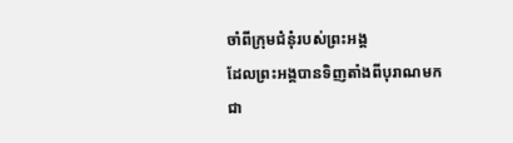ចាំពីក្រុមជំនុំរបស់ព្រះអង្គ
ដែលព្រះអង្គបានទិញតាំងពីបុរាណមក
ជា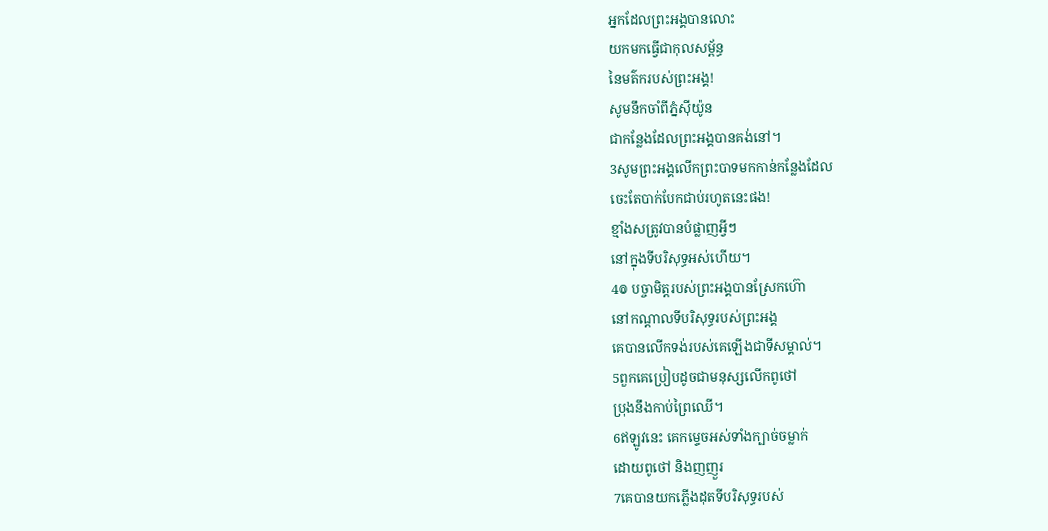អ្នកដែលព្រះអង្គបានលោះ
យកមកធ្វើជាកុលសម្ព័ន្ធ
នៃមត៌ករបស់ព្រះអង្គ!
សូមនឹកចាំពីភ្នំស៊ីយ៉ូន
ជាកន្លែងដែលព្រះអង្គបានគង់នៅ។
3សូមព្រះអង្គលើកព្រះបាទមកកាន់កន្លែងដែល
ចេះតែបាក់បែកជាប់រហូតនេះផង!
ខ្មាំងសត្រូវបានបំផ្លាញអ្វីៗ
នៅក្នុងទីបរិសុទ្ធអស់ហើយ។
4៙ បច្ចាមិត្តរបស់ព្រះអង្គបានស្រែកហ៊ោ
នៅកណ្ដាលទីបរិសុទ្ធរបស់ព្រះអង្គ
គេបានលើកទង់របស់គេឡើងជាទីសម្គាល់។
5ពួកគេប្រៀបដូចជាមនុស្សលើកពូថៅ
ប្រុងនឹងកាប់ព្រៃឈើ។
6ឥឡូវនេះ គេកម្ទេចអស់ទាំងក្បាច់ចម្លាក់
ដោយពូថៅ និងញញួរ
7គេបានយកភ្លើងដុតទីបរិសុទ្ធរបស់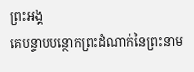ព្រះអង្គ
គេបន្ទាបបន្ថោកព្រះដំណាក់នៃព្រះនាម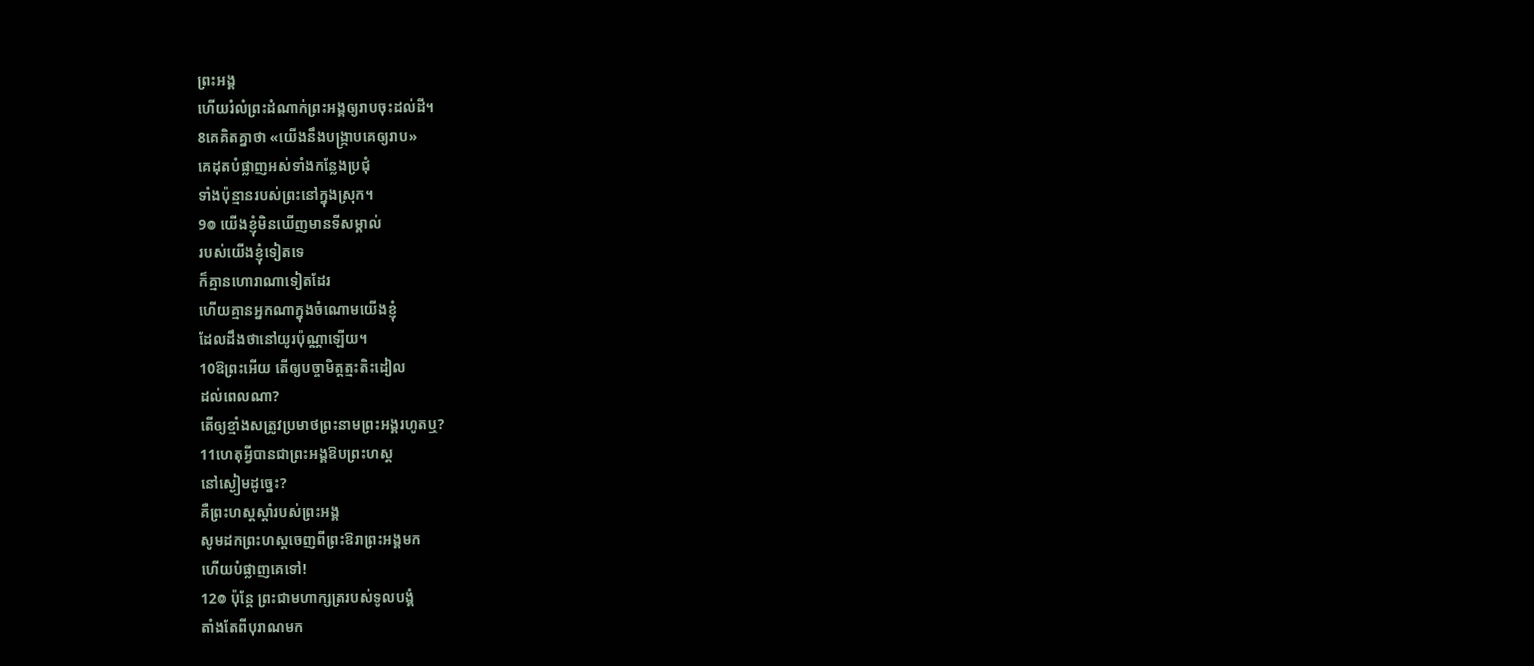ព្រះអង្គ
ហើយរំលំព្រះដំណាក់ព្រះអង្គឲ្យរាបចុះដល់ដី។
8គេគិតគ្នាថា «យើងនឹងបង្ក្រាបគេឲ្យរាប»
គេដុតបំផ្លាញអស់ទាំងកន្លែងប្រជុំ
ទាំងប៉ុន្មានរបស់ព្រះនៅក្នុងស្រុក។
9៙ យើងខ្ញុំមិនឃើញមានទីសម្គាល់
របស់យើងខ្ញុំទៀតទេ
ក៏គ្មានហោរាណាទៀតដែរ
ហើយគ្មានអ្នកណាក្នុងចំណោមយើងខ្ញុំ
ដែលដឹងថានៅយូរប៉ុណ្ណាឡើយ។
10ឱព្រះអើយ តើឲ្យបច្ចាមិត្តត្មះតិះដៀល
ដល់ពេលណា?
តើឲ្យខ្មាំងសត្រូវប្រមាថព្រះនាមព្រះអង្គរហូតឬ?
11ហេតុអ្វីបានជាព្រះអង្គឱបព្រះហស្ត
នៅស្ងៀមដូច្នេះ?
គឺព្រះហស្តស្តាំរបស់ព្រះអង្គ
សូមដកព្រះហស្តចេញពីព្រះឱរាព្រះអង្គមក
ហើយបំផ្លាញគេទៅ!
12៙ ប៉ុន្តែ ព្រះជាមហាក្សត្ររបស់ទូលបង្គំ
តាំងតែពីបុរាណមក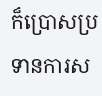ក៏ប្រោសប្រទានការស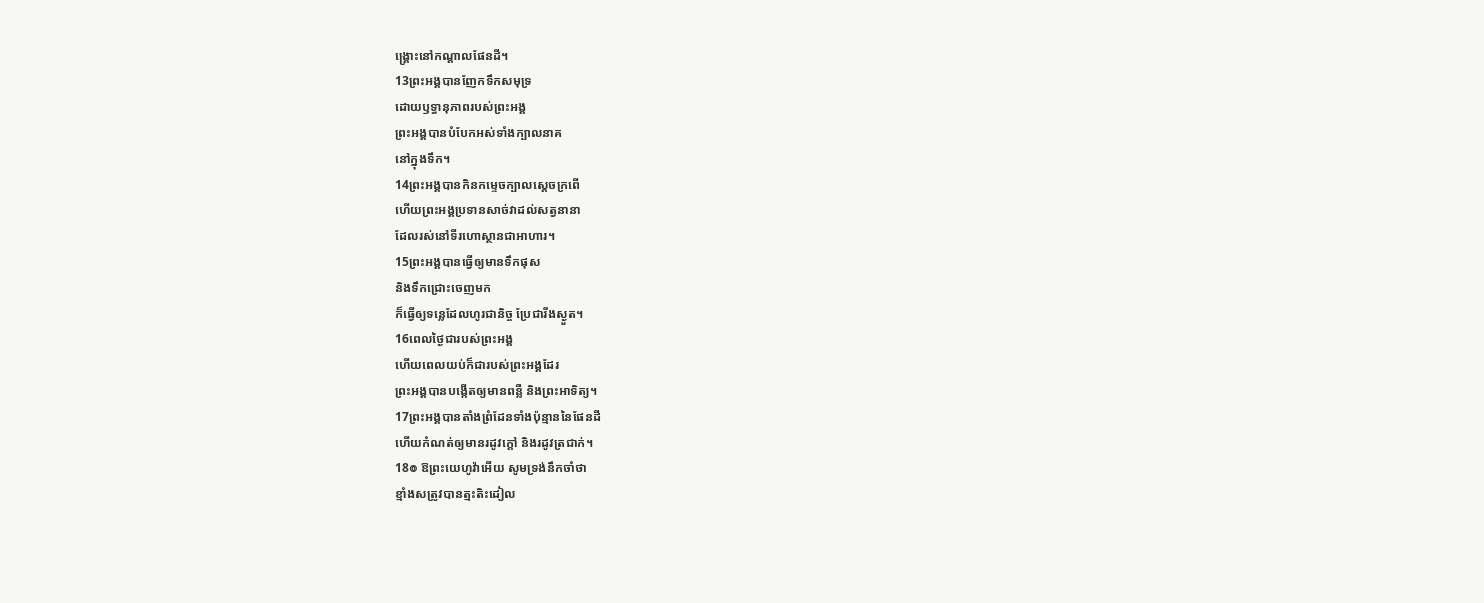ង្គ្រោះនៅកណ្ដាលផែនដី។
13ព្រះអង្គបានញែកទឹកសមុទ្រ
ដោយឫទ្ធានុភាពរបស់ព្រះអង្គ
ព្រះអង្គបានបំបែកអស់ទាំងក្បាលនាគ
នៅក្នុងទឹក។
14ព្រះអង្គបានកិនកម្ទេចក្បាលស្ដេចក្រពើ
ហើយព្រះអង្គប្រទានសាច់វាដល់សត្វនានា
ដែលរស់នៅទីរហោស្ថានជាអាហារ។
15ព្រះអង្គបានធ្វើឲ្យមានទឹកផុស
និងទឹកជ្រោះចេញមក
ក៏ធ្វើឲ្យទន្លេដែលហូរជានិច្ច ប្រែជារីងស្ងួត។
16ពេលថ្ងៃជារបស់ព្រះអង្គ
ហើយពេលយប់ក៏ជារបស់ព្រះអង្គដែរ
ព្រះអង្គបានបង្កើតឲ្យមានពន្លឺ និងព្រះអាទិត្យ។
17ព្រះអង្គបានតាំងព្រំដែនទាំងប៉ុន្មាននៃផែនដី
ហើយកំណត់ឲ្យមានរដូវក្តៅ និងរដូវត្រជាក់។
18៙ ឱព្រះយេហូវ៉ាអើយ សូមទ្រង់នឹកចាំថា
ខ្មាំងសត្រូវបានត្មះតិះដៀល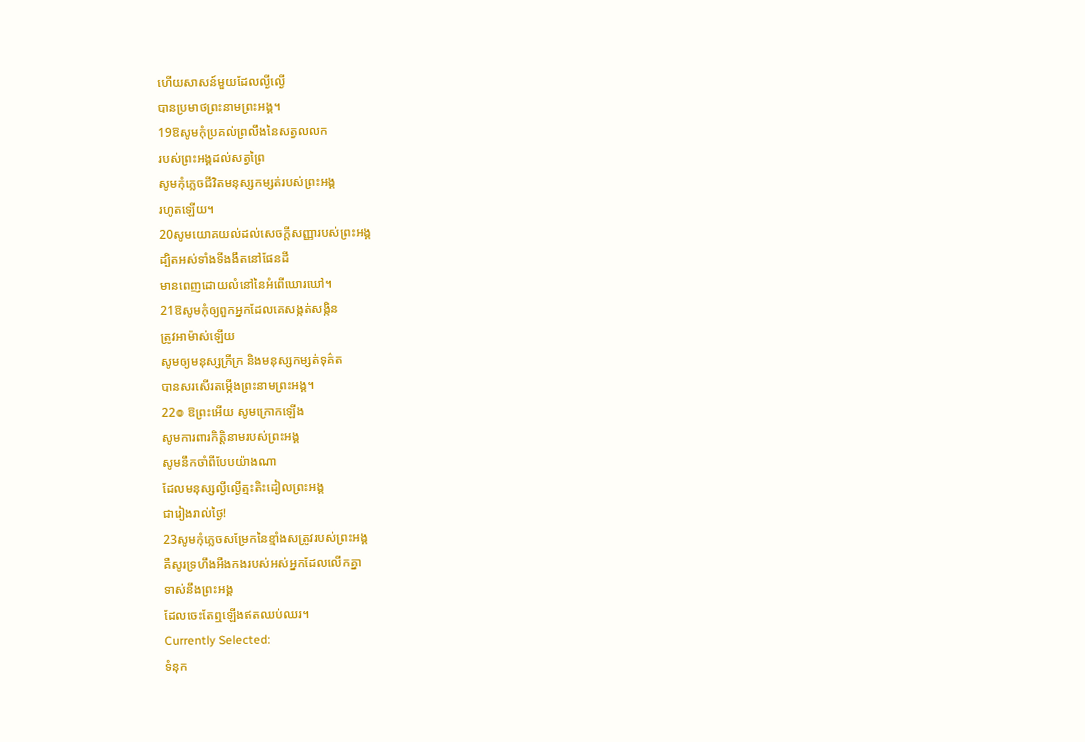ហើយសាសន៍មួយដែលល្ងីល្ងើ
បានប្រមាថព្រះនាមព្រះអង្គ។
19ឱសូមកុំប្រគល់ព្រលឹងនៃសត្វលលក
របស់ព្រះអង្គដល់សត្វព្រៃ
សូមកុំភ្លេចជីវិតមនុស្សកម្សត់របស់ព្រះអង្គ
រហូតឡើយ។
20សូមយោគយល់ដល់សេចក្ដីសញ្ញារបស់ព្រះអង្គ
ដ្បិតអស់ទាំងទីងងឹតនៅផែនដី
មានពេញដោយលំនៅនៃអំពើឃោរឃៅ។
21ឱសូមកុំឲ្យពួកអ្នកដែលគេសង្កត់សង្កិន
ត្រូវអាម៉ាស់ឡើយ
សូមឲ្យមនុស្សក្រីក្រ និងមនុស្សកម្សត់ទុគ៌ត
បានសរសើរតម្កើងព្រះនាមព្រះអង្គ។
22៙ ឱព្រះអើយ សូមក្រោកឡើង
សូមការពារកិត្តិនាមរបស់ព្រះអង្គ
សូមនឹកចាំពីបែបយ៉ាងណា
ដែលមនុស្សល្ងីល្ងើត្មះតិះដៀលព្រះអង្គ
ជារៀងរាល់ថ្ងៃ!
23សូមកុំភ្លេចសម្រែកនៃខ្មាំងសត្រូវរបស់ព្រះអង្គ
គឺសូរទ្រហឹងអឺងកងរបស់អស់អ្នកដែលលើកគ្នា
ទាស់នឹងព្រះអង្គ
ដែលចេះតែឮឡើងឥតឈប់ឈរ។
Currently Selected:
ទំនុក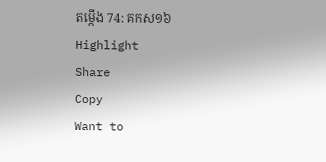តម្កើង 74: គកស១៦
Highlight
Share
Copy
Want to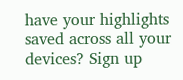have your highlights saved across all your devices? Sign up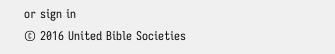or sign in
© 2016 United Bible Societies